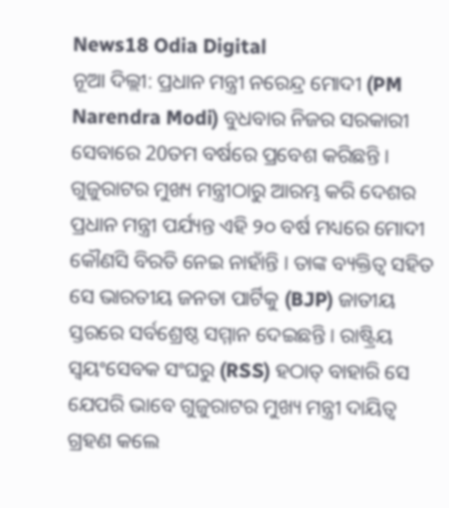News18 Odia Digital
ନୂଆ ଦିଲ୍ଲୀ: ପ୍ରଧାନ ମନ୍ତ୍ରୀ ନରେନ୍ଦ୍ର ମୋଦୀ (PM Narendra Modi) ବୁଧବାର ନିଜର ସରକାରୀ ସେବାରେ 20ତମ ବର୍ଷରେ ପ୍ରବେଶ କରିଛନ୍ତି । ଗୁଜୁରାଟର ମୁଖ୍ୟ ମନ୍ତ୍ରୀଠାରୁ ଆରମ୍ଭ କରି ଦେଶର ପ୍ରଧାନ ମନ୍ତ୍ରୀ ପର୍ଯ୍ୟନ୍ତ ଏହି ୨୦ ବର୍ଷ ମଧ୍ୟରେ ମୋଦୀ କୌଣସି ବିରତି ନେଇ ନାହାଁନ୍ତି । ତାଙ୍କ ବ୍ୟକ୍ତିତ୍ୱ ସହିତ ସେ ଭାରତୀୟ ଜନତା ପାର୍ଟିକୁ (BJP) ଜାତୀୟ ସ୍ତରରେ ସର୍ବଶ୍ରେଷ୍ଠ ସମ୍ମାନ ଦେଇଛନ୍ତି । ରାଷ୍ଟ୍ରିୟ ସ୍ୱୟଂସେବକ ସଂଘରୁ (RSS) ହଠାତ୍ ବାହାରି ସେ ଯେପରି ଭାବେ ଗୁଜୁରାଟର ମୁଖ୍ୟ ମନ୍ତ୍ରୀ ଦାୟିତ୍ୱ ଗ୍ରହଣ କଲେ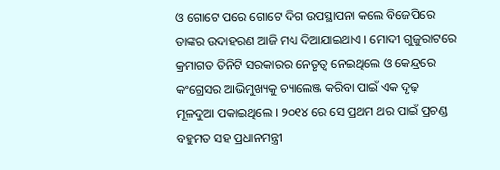ଓ ଗୋଟେ ପରେ ଗୋଟେ ଦିଗ ଉପସ୍ଥାପନା କଲେ ବିଜେପିରେ ତାଙ୍କର ଉଦାହରଣ ଆଜି ମଧ୍ୟ ଦିଆଯାଇଥାଏ । ମୋଦୀ ଗୁଜୁରାଟରେ କ୍ରମାଗତ ତିନିଟି ସରକାରର ନେତୃତ୍ୱ ନେଇଥିଲେ ଓ କେନ୍ଦ୍ରରେ କଂଗ୍ରେସର ଆଭିମୁଖ୍ୟକୁ ଚ୍ୟାଲେଞ୍ଜ କରିବା ପାଇଁ ଏକ ଦୃଢ଼ ମୂଳଦୁଆ ପକାଇଥିଲେ । ୨୦୧୪ ରେ ସେ ପ୍ରଥମ ଥର ପାଇଁ ପ୍ରଚଣ୍ଡ ବହୁମତ ସହ ପ୍ରଧାନମନ୍ତ୍ରୀ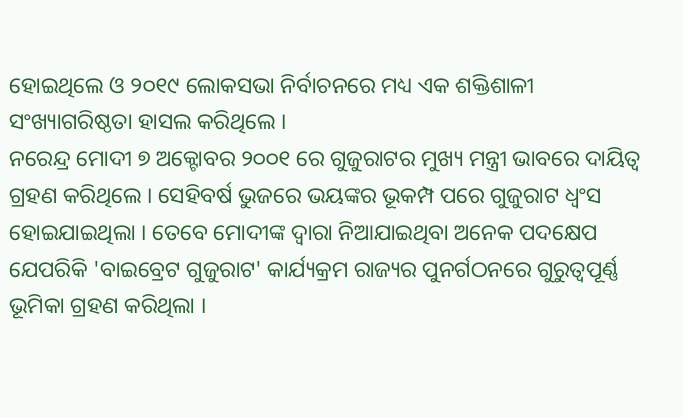ହୋଇଥିଲେ ଓ ୨୦୧୯ ଲୋକସଭା ନିର୍ବାଚନରେ ମଧ୍ୟ ଏକ ଶକ୍ତିଶାଳୀ ସଂଖ୍ୟାଗରିଷ୍ଠତା ହାସଲ କରିଥିଲେ ।
ନରେନ୍ଦ୍ର ମୋଦୀ ୭ ଅକ୍ଟୋବର ୨୦୦୧ ରେ ଗୁଜୁରାଟର ମୁଖ୍ୟ ମନ୍ତ୍ରୀ ଭାବରେ ଦାୟିତ୍ବ ଗ୍ରହଣ କରିଥିଲେ । ସେହିବର୍ଷ ଭୁଜରେ ଭୟଙ୍କର ଭୂକମ୍ପ ପରେ ଗୁଜୁରାଟ ଧ୍ୱଂସ ହୋଇଯାଇଥିଲା । ତେବେ ମୋଦୀଙ୍କ ଦ୍ୱାରା ନିଆଯାଇଥିବା ଅନେକ ପଦକ୍ଷେପ ଯେପରିକି 'ବାଇବ୍ରେଟ ଗୁଜୁରାଟ' କାର୍ଯ୍ୟକ୍ରମ ରାଜ୍ୟର ପୁନର୍ଗଠନରେ ଗୁରୁତ୍ୱପୂର୍ଣ୍ଣ ଭୂମିକା ଗ୍ରହଣ କରିଥିଲା ।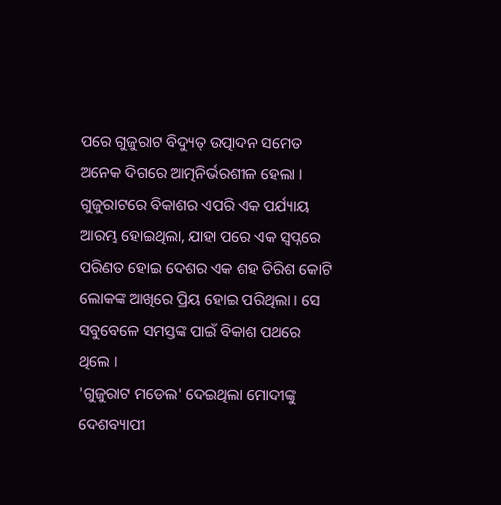ପରେ ଗୁଜୁରାଟ ବିଦ୍ୟୁତ୍ ଉତ୍ପାଦନ ସମେତ ଅନେକ ଦିଗରେ ଆତ୍ମନିର୍ଭରଶୀଳ ହେଲା । ଗୁଜୁରାଟରେ ବିକାଶର ଏପରି ଏକ ପର୍ଯ୍ୟାୟ ଆରମ୍ଭ ହୋଇଥିଲା, ଯାହା ପରେ ଏକ ସ୍ୱପ୍ନରେ ପରିଣତ ହୋଇ ଦେଶର ଏକ ଶହ ତିରିଶ କୋଟି ଲୋକଙ୍କ ଆଖିରେ ପ୍ରିୟ ହୋଇ ପରିଥିଲା । ସେ ସବୁବେଳେ ସମସ୍ତଙ୍କ ପାଇଁ ବିକାଶ ପଥରେ ଥିଲେ ।
'ଗୁଜୁରାଟ ମଡେଲ' ଦେଇଥିଲା ମୋଦୀଙ୍କୁ ଦେଶବ୍ୟାପୀ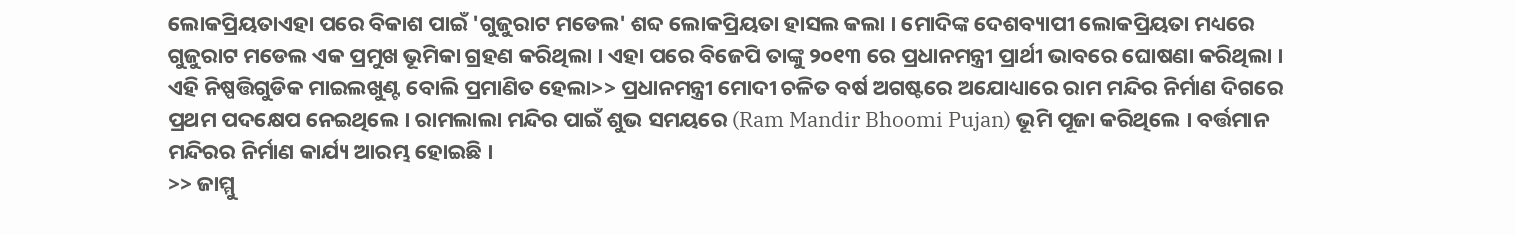ଲୋକପ୍ରିୟତାଏହା ପରେ ବିକାଶ ପାଇଁ 'ଗୁଜୁରାଟ ମଡେଲ' ଶବ୍ଦ ଲୋକପ୍ରିୟତା ହାସଲ କଲା । ମୋଦିଙ୍କ ଦେଶବ୍ୟାପୀ ଲୋକପ୍ରିୟତା ମଧ୍ୟରେ ଗୁଜୁରାଟ ମଡେଲ ଏକ ପ୍ରମୁଖ ଭୂମିକା ଗ୍ରହଣ କରିଥିଲା । ଏହା ପରେ ବିଜେପି ତାଙ୍କୁ ୨୦୧୩ ରେ ପ୍ରଧାନମନ୍ତ୍ରୀ ପ୍ରାର୍ଥୀ ଭାବରେ ଘୋଷଣା କରିଥିଲା ।
ଏହି ନିଷ୍ପତ୍ତିଗୁଡିକ ମାଇଲଖୁଣ୍ଟ ବୋଲି ପ୍ରମାଣିତ ହେଲା>> ପ୍ରଧାନମନ୍ତ୍ରୀ ମୋଦୀ ଚଳିତ ବର୍ଷ ଅଗଷ୍ଟରେ ଅଯୋଧ୍ୟାରେ ରାମ ମନ୍ଦିର ନିର୍ମାଣ ଦିଗରେ ପ୍ରଥମ ପଦକ୍ଷେପ ନେଇଥିଲେ । ରାମଲାଲା ମନ୍ଦିର ପାଇଁ ଶୁଭ ସମୟରେ (Ram Mandir Bhoomi Pujan) ଭୂମି ପୂଜା କରିଥିଲେ । ବର୍ତ୍ତମାନ ମନ୍ଦିରର ନିର୍ମାଣ କାର୍ଯ୍ୟ ଆରମ୍ଭ ହୋଇଛି ।
>> ଜାମ୍ମୁ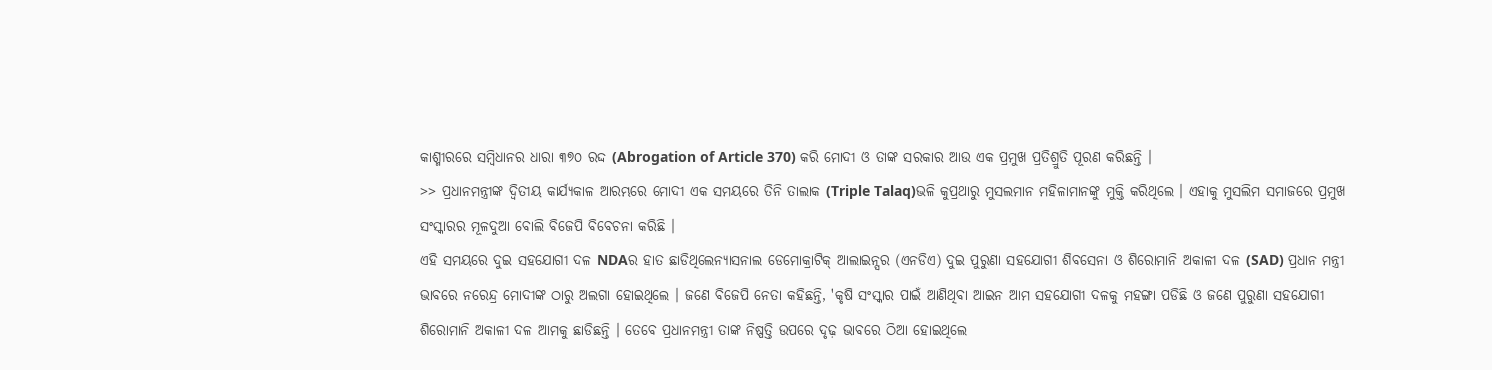କାଶ୍ମୀରରେ ସମ୍ବିଧାନର ଧାରା ୩୭୦ ରଦ୍ଦ (Abrogation of Article 370) କରି ମୋଦୀ ଓ ତାଙ୍କ ସରକାର ଆଉ ଏକ ପ୍ରମୁଖ ପ୍ରତିଶ୍ରୁତି ପୂରଣ କରିଛନ୍ତି ।
>> ପ୍ରଧାନମନ୍ତ୍ରୀଙ୍କ ଦ୍ୱିତୀୟ କାର୍ଯ୍ୟକାଳ ଆରମ୍ଭରେ ମୋଦୀ ଏକ ସମୟରେ ତିନି ତାଲାକ (Triple Talaq)ଭଳି କୁପ୍ରଥାରୁ ମୁସଲମାନ ମହିଳାମାନଙ୍କୁ ମୁକ୍ତି କରିଥିଲେ । ଏହାକୁ ମୁସଲିମ ସମାଜରେ ପ୍ରମୁଖ ସଂସ୍କାରର ମୂଳଦୁଆ ବୋଲି ବିଜେପି ବିବେଚନା କରିଛି ।
ଏହି ସମୟରେ ଦୁଇ ସହଯୋଗୀ ଦଳ NDAର ହାତ ଛାଡିଥିଲେନ୍ୟାସନାଲ ଡେମୋକ୍ରାଟିକ୍ ଆଲାଇନ୍ସର (ଏନଡିଏ) ଦୁଇ ପୁରୁଣା ସହଯୋଗୀ ଶିବସେନା ଓ ଶିରୋମାନି ଅକାଳୀ ଦଳ (SAD) ପ୍ରଧାନ ମନ୍ତ୍ରୀ ଭାବରେ ନରେନ୍ଦ୍ର ମୋଦୀଙ୍କ ଠାରୁ ଅଲଗା ହୋଇଥିଲେ । ଜଣେ ବିଜେପି ନେତା କହିଛନ୍ତି, 'କୃଷି ସଂସ୍କାର ପାଇଁ ଆଣିଥିବା ଆଇନ ଆମ ସହଯୋଗୀ ଦଳକୁ ମହଙ୍ଗା ପଡିଛି ଓ ଜଣେ ପୁରୁଣା ସହଯୋଗୀ ଶିରୋମାନି ଅକାଳୀ ଦଳ ଆମକୁ ଛାଡିଛନ୍ତି । ତେବେ ପ୍ରଧାନମନ୍ତ୍ରୀ ତାଙ୍କ ନିଷ୍ପତ୍ତି ଉପରେ ଦୃଢ଼ ଭାବରେ ଠିଆ ହୋଇଥିଲେ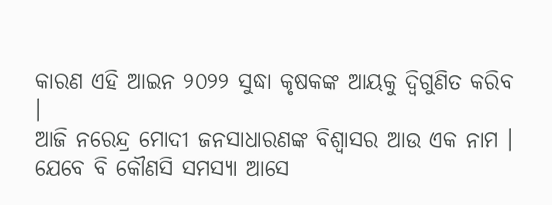କାରଣ ଏହି ଆଇନ ୨୦୨୨ ସୁଦ୍ଧା କୃଷକଙ୍କ ଆୟକୁ ଦ୍ୱିଗୁଣିତ କରିବ ।
ଆଜି ନରେନ୍ଦ୍ର ମୋଦୀ ଜନସାଧାରଣଙ୍କ ବିଶ୍ୱାସର ଆଉ ଏକ ନାମ । ଯେବେ ବି କୌଣସି ସମସ୍ୟା ଆସେ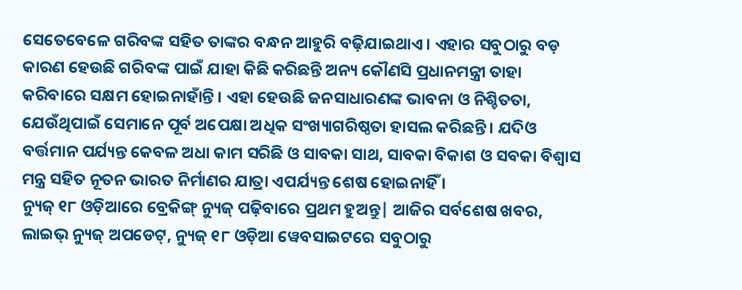ସେତେବେଳେ ଗରିବଙ୍କ ସହିତ ତାଙ୍କର ବନ୍ଧନ ଆହୁରି ବଢ଼ିଯାଇଥାଏ । ଏହାର ସବୁଠାରୁ ବଡ଼ କାରଣ ହେଉଛି ଗରିବଙ୍କ ପାଇଁ ଯାହା କିଛି କରିଛନ୍ତି ଅନ୍ୟ କୌଣସି ପ୍ରଧାନମନ୍ତ୍ରୀ ତାହା କରିବାରେ ସକ୍ଷମ ହୋଇନାହାଁନ୍ତି । ଏହା ହେଉଛି ଜନସାଧାରଣଙ୍କ ଭାବନା ଓ ନିଶ୍ଚିତତା, ଯେଉଁଥିପାଇଁ ସେମାନେ ପୂର୍ବ ଅପେକ୍ଷା ଅଧିକ ସଂଖ୍ୟାଗରିଷ୍ଠତା ହାସଲ କରିଛନ୍ତି । ଯଦିଓ ବର୍ତ୍ତମାନ ପର୍ଯ୍ୟନ୍ତ କେବଳ ଅଧା କାମ ସରିଛି ଓ ସାବକା ସାଥ, ସାବକା ବିକାଶ ଓ ସବକା ବିଶ୍ୱାସ ମନ୍ତ୍ର ସହିତ ନୂତନ ଭାରତ ନିର୍ମାଣର ଯାତ୍ରା ଏପର୍ଯ୍ୟନ୍ତ ଶେଷ ହୋଇନାହିଁ ।
ନ୍ୟୁଜ୍ ୧୮ ଓଡ଼ିଆରେ ବ୍ରେକିଙ୍ଗ୍ ନ୍ୟୁଜ୍ ପଢ଼ିବାରେ ପ୍ରଥମ ହୁଅନ୍ତୁ| ଆଜିର ସର୍ବଶେଷ ଖବର, ଲାଇଭ୍ ନ୍ୟୁଜ୍ ଅପଡେଟ୍, ନ୍ୟୁଜ୍ ୧୮ ଓଡ଼ିଆ ୱେବସାଇଟରେ ସବୁଠାରୁ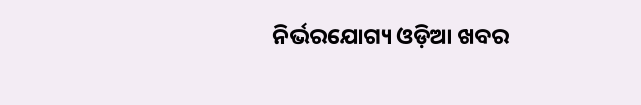ନିର୍ଭରଯୋଗ୍ୟ ଓଡ଼ିଆ ଖବର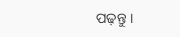ପଢ଼ନ୍ତୁ ।